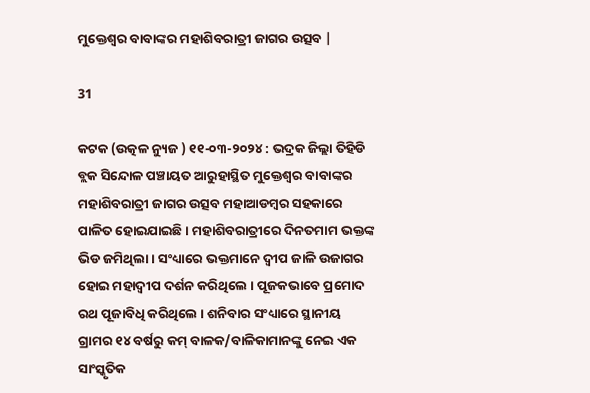ମୁକ୍ତେଶ୍ୱର ବାବାଙ୍କର ମହାଶିବରାତ୍ରୀ ଜାଗର ଉତ୍ସବ |

31

କଟକ (ଉତ୍କଳ ନ୍ୟୁଜ ) ୧୧-୦୩-୨୦୨୪ : ଭଦ୍ରକ ଜିଲ୍ଲା ତିହିଡି ବ୍ଲକ ସିନ୍ଦୋଳ ପଞ୍ଚାୟତ ଆରୁହାସ୍ଥିତ ମୁକ୍ତେଶ୍ୱର ବାବାଙ୍କର ମହାଶିବରାତ୍ରୀ ଜାଗର ଉତ୍ସବ ମହାଆଡମ୍ବର ସହକାରେ ପାଳିତ ହୋଇଯାଇଛି । ମହାଶିବରାତ୍ରୀରେ ଦିନତମାମ ଭକ୍ତଙ୍କ ଭିଡ ଜମିଥିଲା । ସଂଧ୍ୟାରେ ଭକ୍ତମାନେ ଦ୍ୱୀପ ଜାଳି ଉଜାଗର ହୋଇ ମହାଦ୍ୱୀପ ଦର୍ଶନ କରିଥିଲେ । ପୂଜକଭାବେ ପ୍ରମୋଦ ରଥ ପୂଜାବିଧି କରିଥିଲେ । ଶନିବାର ସଂଧ୍ୟାରେ ସ୍ଥାନୀୟ ଗ୍ରାମର ୧୪ ବର୍ଷରୁ କମ୍ ବାଳକ/ବାଳିକାମାନଙ୍କୁ ନେଇ ଏକ ସାଂସ୍କୃତିକ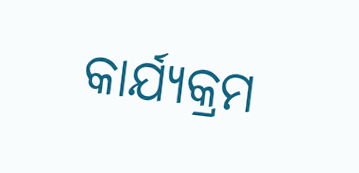କାର୍ଯ୍ୟକ୍ରମ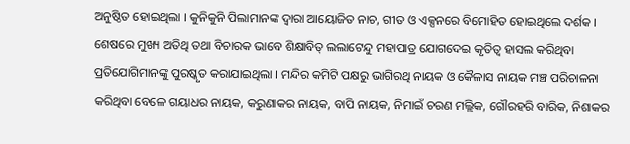ଅନୁଷ୍ଠିତ ହୋଇଥିଲା । କୁନିକୁନି ପିଲାମାନଙ୍କ ଦ୍ୱାରା ଆୟୋଜିତ ନାଚ, ଗୀତ ଓ ଏକ୍ସନରେ ବିମୋହିତ ହୋଇଥିଲେ ଦର୍ଶକ । ଶେଷରେ ମୁଖ୍ୟ ଅତିଥି ତଥା ବିଚାରକ ଭାବେ ଶିକ୍ଷାବିତ୍ ଲଲାଟେନ୍ଦୁ ମହାପାତ୍ର ଯୋଗଦେଇ କୃତିତ୍ୱ ହାସଲ କରିଥିବା ପ୍ରତିଯୋଗିମାନଙ୍କୁ ପୁରଷ୍କୃତ କରାଯାଇଥିଲା । ମନ୍ଦିର କମିଟି ପକ୍ଷରୁ ଭାଗିରଥି ନାୟକ ଓ କୈଳାସ ନାୟକ ମଞ୍ଚ ପରିଚାଳନା କରିଥିବା ବେଳେ ଗୟାଧର ନାୟକ, କରୁଣାକର ନାୟକ, ବାପି ନାୟକ, ନିମାଇଁ ଚରଣ ମଲ୍ଲିକ, ଗୌରହରି ବାରିକ, ନିଶାକର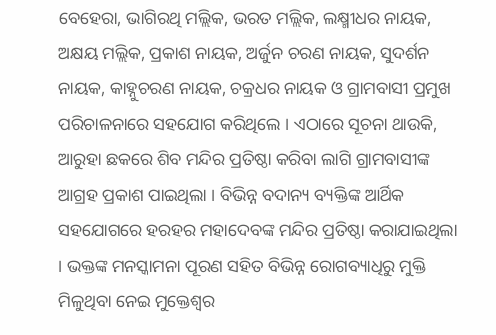ବେହେରା, ଭାଗିରଥି ମଲ୍ଲିକ, ଭରତ ମଲ୍ଲିକ, ଲକ୍ଷ୍ମୀଧର ନାୟକ, ଅକ୍ଷୟ ମଲ୍ଲିକ, ପ୍ରକାଶ ନାୟକ, ଅର୍ଜୁନ ଚରଣ ନାୟକ, ସୁଦର୍ଶନ ନାୟକ, କାହ୍ନୁଚରଣ ନାୟକ, ଚକ୍ରଧର ନାୟକ ଓ ଗ୍ରାମବାସୀ ପ୍ରମୁଖ ପରିଚାଳନାରେ ସହଯୋଗ କରିଥିଲେ । ଏଠାରେ ସୂଚନା ଥାଉକି, ଆରୁହା ଛକରେ ଶିବ ମନ୍ଦିର ପ୍ରତିଷ୍ଠା କରିବା ଲାଗି ଗ୍ରାମବାସୀଙ୍କ ଆଗ୍ରହ ପ୍ରକାଶ ପାଇଥିଲା । ବିଭିନ୍ନ ବଦାନ୍ୟ ବ୍ୟକ୍ତିଙ୍କ ଆର୍ଥିକ ସହଯୋଗରେ ହରହର ମହାଦେବଙ୍କ ମନ୍ଦିର ପ୍ରତିଷ୍ଠା କରାଯାଇଥିଲା । ଭକ୍ତଙ୍କ ମନସ୍କାମନା ପୂରଣ ସହିତ ବିଭିନ୍ନ ରୋଗବ୍ୟାଧିରୁ ମୁକ୍ତି ମିଳୁଥିବା ନେଇ ମୁକ୍ତେଶ୍ୱର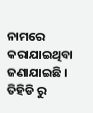ନାମରେ କରାଯାଇଥିବା ଜଣାଯାଇଛି । ତିହିଡି ରୁ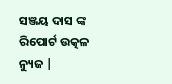ସଞ୍ଜୟ ଦାସ ଙ୍କ ରିପୋର୍ଟ ଉତ୍କଳ ନ୍ୟୁଜ |